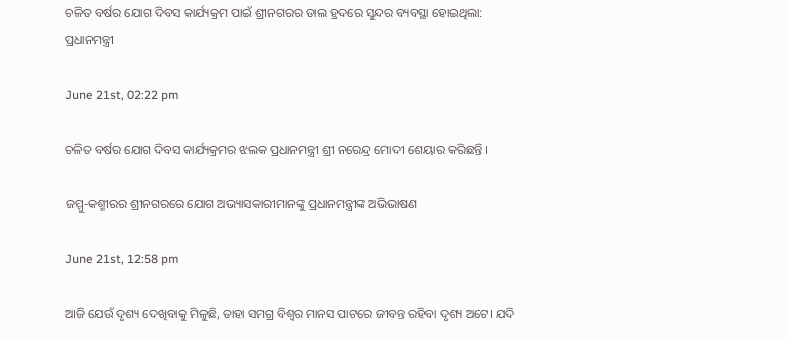ଚଳିତ ବର୍ଷର ଯୋଗ ଦିବସ କାର୍ଯ୍ୟକ୍ରମ ପାଇଁ ଶ୍ରୀନଗରର ଡାଲ ହ୍ରଦରେ ସୁନ୍ଦର ବ୍ୟବସ୍ଥା ହୋଇଥିଲା: ପ୍ରଧାନମନ୍ତ୍ରୀ

June 21st, 02:22 pm

ଚଳିତ ବର୍ଷର ଯୋଗ ଦିବସ କାର୍ଯ୍ୟକ୍ରମର ଝଲକ ପ୍ରଧାନମନ୍ତ୍ରୀ ଶ୍ରୀ ନରେନ୍ଦ୍ର ମୋଦୀ ଶେୟାର କରିଛନ୍ତି ।

ଜମ୍ମୁ-କଶ୍ମୀରର ଶ୍ରୀନଗରରେ ଯୋଗ ଅଭ୍ୟାସକାରୀମାନଙ୍କୁ ପ୍ରଧାନମନ୍ତ୍ରୀଙ୍କ ଅଭିଭାଷଣ

June 21st, 12:58 pm

ଆଜି ଯେଉଁ ଦୃଶ୍ୟ ଦେଖିବାକୁ ମିଳୁଛି, ତାହା ସମଗ୍ର ବିଶ୍ୱର ମାନସ ପାଟରେ ଜୀବନ୍ତ ରହିବା ଦୃଶ୍ୟ ଅଟେ। ଯଦି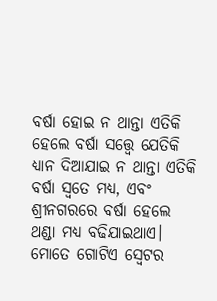ବର୍ଷା ହୋଇ ନ ଥାନ୍ତା ଏତିକି ହେଲେ ବର୍ଷା ସତ୍ତ୍ୱେ ଯେତିକି ଧ୍ୟାନ ଦିଆଯାଇ ନ ଥାନ୍ତା ଏତିକି ବର୍ଷା ସ୍ଵତେ ମଧ୍ୟ, ଏବଂ ଶ୍ରୀନଗରରେ ବର୍ଷା ହେଲେ ଥଣ୍ଡା ମଧ୍ୟ ବଢିଯାଇଥାଏ। ମୋତେ ଗୋଟିଏ ସ୍ୱେଟର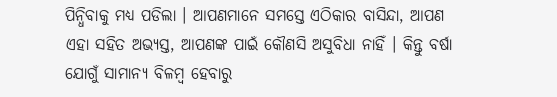ପିନ୍ଧିବାକୁ ମଧ୍ୟ ପଡିଲା । ଆପଣମାନେ ସମସ୍ତେ ଏଠିକାର ବାସିନ୍ଦା, ଆପଣ ଏହା ସହିତ ଅଭ୍ୟସ୍ତ, ଆପଣଙ୍କ ପାଇଁ କୌଣସି ଅସୁବିଧା ନାହିଁ । କିନ୍ତୁ ବର୍ଷା ଯୋଗୁଁ ସାମାନ୍ୟ ବିଳମ୍ବ ହେବାରୁ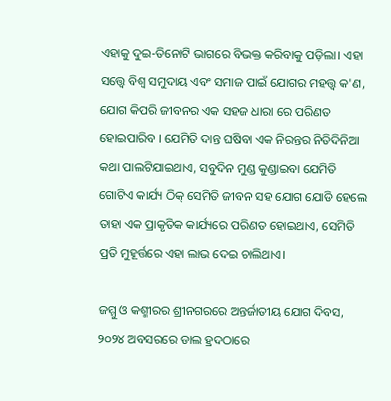ଏହାକୁ ଦୁଇ-ତିନୋଟି ଭାଗରେ ବିଭକ୍ତ କରିବାକୁ ପଡ଼ିଲା। ଏହା ସତ୍ତ୍ୱେ ବିଶ୍ୱ ସମୁଦାୟ ଏବଂ ସମାଜ ପାଇଁ ଯୋଗର ମହତ୍ତ୍ୱ କ'ଣ, ଯୋଗ କିପରି ଜୀବନର ଏକ ସହଜ ଧାରା ରେ ପରିଣତ ହୋଇପାରିବ । ଯେମିତି ଦାନ୍ତ ଘଷିବା ଏକ ନିରନ୍ତର ନିତିଦିନିଆ କଥା ପାଲଟିଯାଇଥାଏ, ସବୁଦିନ ମୁଣ୍ଡ କୁଣ୍ଡାଇବା ଯେମିତି ଗୋଟିଏ କାର୍ଯ୍ୟ ଠିକ୍ ସେମିତି ଜୀବନ ସହ ଯୋଗ ଯୋଡି ହେଲେ ତାହା ଏକ ପ୍ରାକୃତିକ କାର୍ଯ୍ୟରେ ପରିଣତ ହୋଇଥାଏ, ସେମିତି ପ୍ରତି ମୁହୂର୍ତ୍ତରେ ଏହା ଲାଭ ଦେଇ ଚାଲିଥାଏ।

ଜମ୍ମୁ ଓ କଶ୍ମୀରର ଶ୍ରୀନଗରରେ ଅନ୍ତର୍ଜାତୀୟ ଯୋଗ ଦିବସ, ୨୦୨୪ ଅବସରରେ ଡାଲ ହ୍ରଦଠାରେ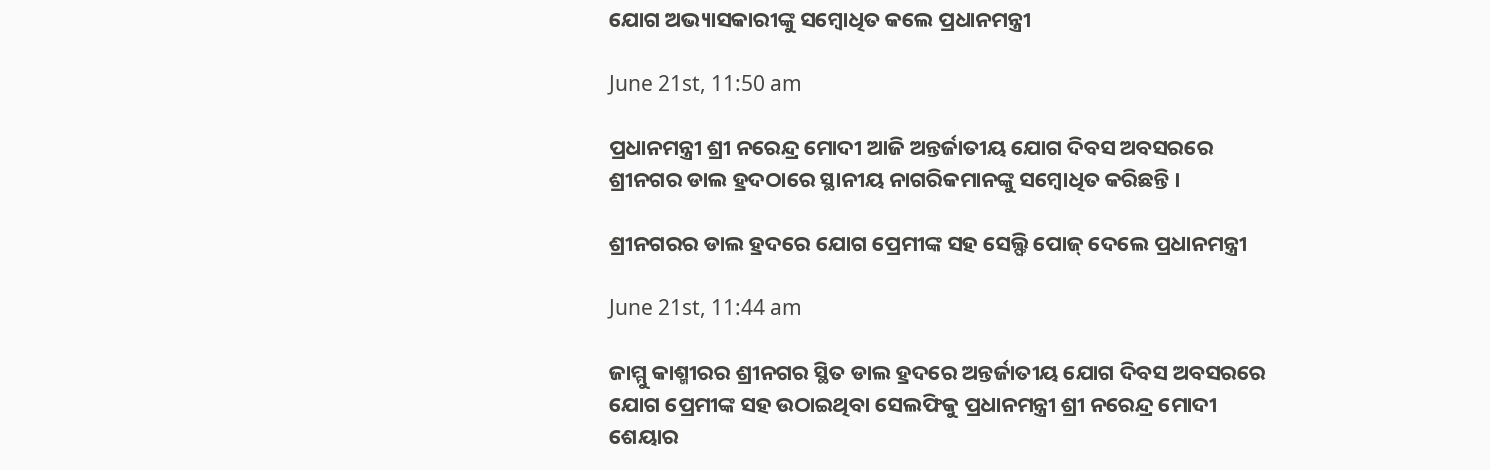ଯୋଗ ଅଭ୍ୟାସକାରୀଙ୍କୁ ସମ୍ବୋଧିତ କଲେ ପ୍ରଧାନମନ୍ତ୍ରୀ

June 21st, 11:50 am

ପ୍ରଧାନମନ୍ତ୍ରୀ ଶ୍ରୀ ନରେନ୍ଦ୍ର ମୋଦୀ ଆଜି ଅନ୍ତର୍ଜାତୀୟ ଯୋଗ ଦିବସ ଅବସରରେ ଶ୍ରୀନଗର ଡାଲ ହ୍ରଦଠାରେ ସ୍ଥାନୀୟ ନାଗରିକମାନଙ୍କୁ ସମ୍ବୋଧିତ କରିଛନ୍ତି ।

ଶ୍ରୀନଗରର ଡାଲ ହ୍ରଦରେ ଯୋଗ ପ୍ରେମୀଙ୍କ ସହ ସେଲ୍ଫି ପୋଜ୍‌ ଦେଲେ ପ୍ରଧାନମନ୍ତ୍ରୀ

June 21st, 11:44 am

ଜାମ୍ମୁ କାଶ୍ମୀରର ଶ୍ରୀନଗର ସ୍ଥିତ ଡାଲ ହ୍ରଦରେ ଅନ୍ତର୍ଜାତୀୟ ଯୋଗ ଦିବସ ଅବସରରେ ଯୋଗ ପ୍ରେମୀଙ୍କ ସହ ଉଠାଇଥିବା ସେଲଫିକୁ ପ୍ରଧାନମନ୍ତ୍ରୀ ଶ୍ରୀ ନରେନ୍ଦ୍ର ମୋଦୀ ଶେୟାର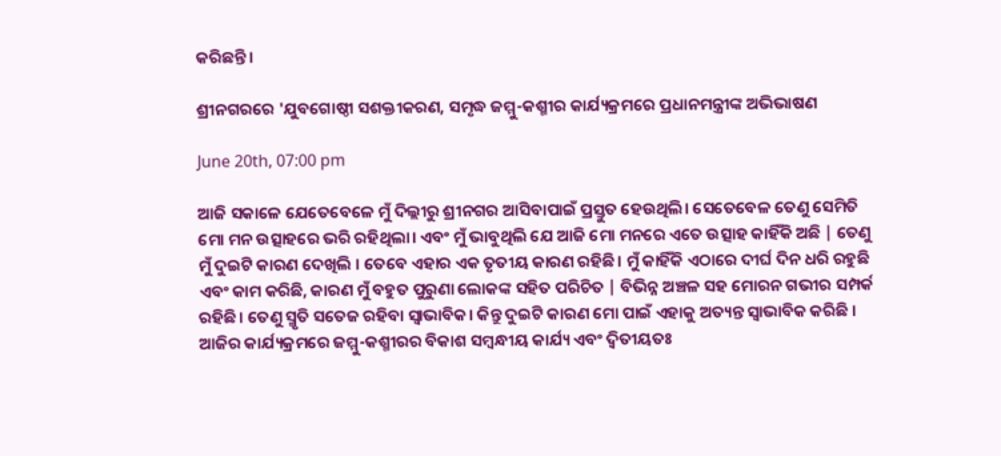କରିଛନ୍ତି।

ଶ୍ରୀନଗରରେ 'ଯୁବଗୋଷ୍ଠୀ ସଶକ୍ତୀକରଣ, ସମୃଦ୍ଧ ଜମ୍ମୁ-କଶ୍ମୀର କାର୍ଯ୍ୟକ୍ରମରେ ପ୍ରଧାନମନ୍ତ୍ରୀଙ୍କ ଅଭିଭାଷଣ

June 20th, 07:00 pm

ଆଜି ସକାଳେ ଯେତେବେଳେ ମୁଁ ଦିଲ୍ଲୀରୁ ଶ୍ରୀନଗର ଆସିବାପାଇଁ ପ୍ରସ୍ତୁତ ହେଉଥିଲି। ସେତେବେଳ ତେଣୁ ସେମିତି ମୋ ମନ ଉତ୍ସାହରେ ଭରି ରହିଥିଲା। ଏବଂ ମୁଁ ଭାବୁଥିଲି ଯେ ଆଜି ମୋ ମନରେ ଏତେ ଉତ୍ସାହ କାହିଁକି ଅଛି | ତେଣୁ ମୁଁ ଦୁଇଟି କାରଣ ଦେଖିଲି । ତେବେ ଏହାର ଏକ ତୃତୀୟ କାରଣ ରହିଛି। ମୁଁ କାହିଁକି ଏଠାରେ ଦୀର୍ଘ ଦିନ ଧରି ରହୁଛି ଏବଂ କାମ କରିଛି, କାରଣ ମୁଁ ବହୁତ ପୁରୁଣା ଲୋକଙ୍କ ସହିତ ପରିଚିତ | ବିଭିନ୍ନ ଅଞ୍ଚଳ ସହ ମୋରନ ଗଭୀର ସମ୍ପର୍କ ରହିଛି। ତେଣୁ ସ୍ମୃତି ସତେଜ ରହିବା ସ୍ୱାଭାବିକ। କିନ୍ତୁ ଦୁଇଟି କାରଣ ମୋ ପାଇଁ ଏହାକୁ ଅତ୍ୟନ୍ତ ସ୍ୱାଭାବିକ କରିଛି । ଆଜିର କାର୍ଯ୍ୟକ୍ରମରେ ଜମ୍ମୁ-କଶ୍ମୀରର ବିକାଶ ସମ୍ବନ୍ଧୀୟ କାର୍ଯ୍ୟ ଏବଂ ଦ୍ୱିତୀୟତଃ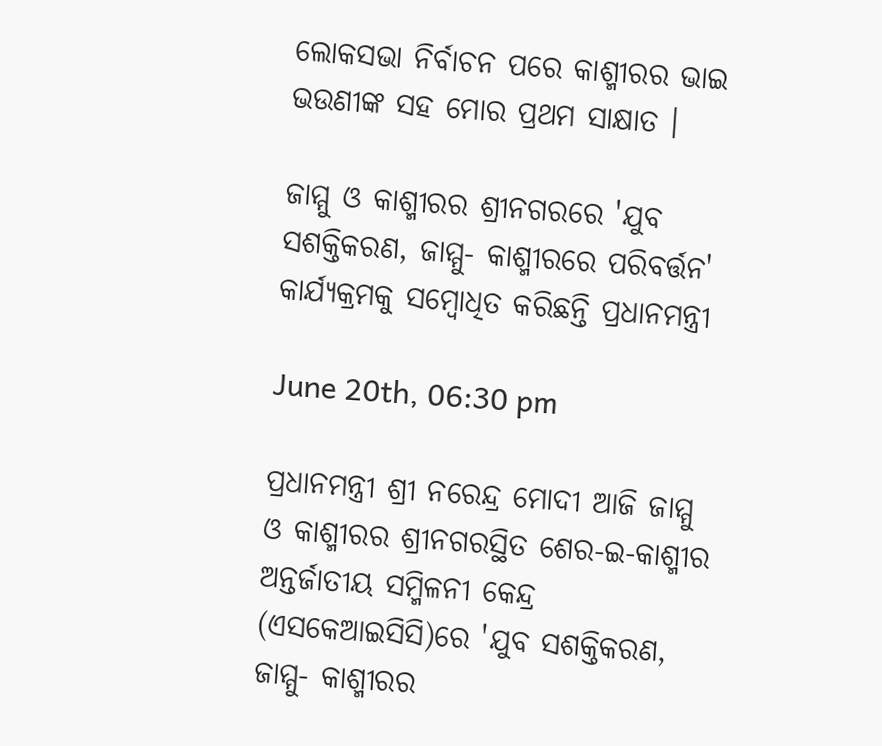ଲୋକସଭା ନିର୍ବାଚନ ପରେ କାଶ୍ମୀରର ଭାଇ ଭଉଣୀଙ୍କ ସହ ମୋର ପ୍ରଥମ ସାକ୍ଷାତ ।

ଜାମ୍ମୁ ଓ କାଶ୍ମୀରର ଶ୍ରୀନଗରରେ 'ଯୁବ ସଶକ୍ତିକରଣ, ଜାମ୍ମୁ- କାଶ୍ମୀରରେ ପରିବର୍ତ୍ତନ' କାର୍ଯ୍ୟକ୍ରମକୁ ସମ୍ବୋଧିତ କରିଛନ୍ତି ପ୍ରଧାନମନ୍ତ୍ରୀ

June 20th, 06:30 pm

ପ୍ରଧାନମନ୍ତ୍ରୀ ଶ୍ରୀ ନରେନ୍ଦ୍ର ମୋଦୀ ଆଜି ଜାମ୍ମୁ ଓ କାଶ୍ମୀରର ଶ୍ରୀନଗରସ୍ଥିତ ଶେର-ଇ-କାଶ୍ମୀର ଅନ୍ତର୍ଜାତୀୟ ସମ୍ମିଳନୀ କେନ୍ଦ୍ର (ଏସକେଆଇସିସି)ରେ 'ଯୁବ ସଶକ୍ତିକରଣ, ଜାମ୍ମୁ- କାଶ୍ମୀରର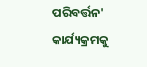ପରିବର୍ତ୍ତନ' କାର୍ଯ୍ୟକ୍ରମକୁ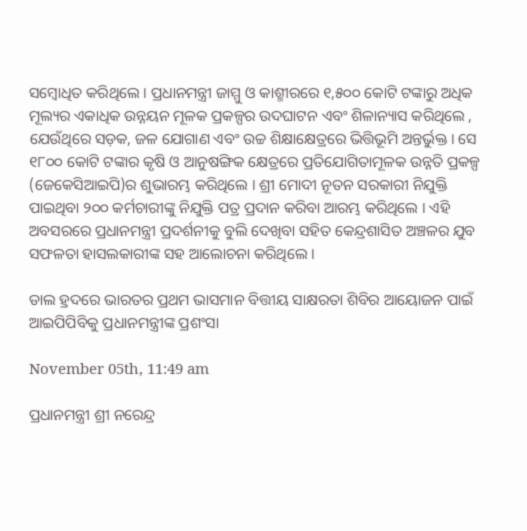ସମ୍ବୋଧିତ କରିଥିଲେ । ପ୍ରଧାନମନ୍ତ୍ରୀ ଜାମ୍ମୁ ଓ କାଶ୍ମୀରରେ ୧,୫୦୦ କୋଟି ଟଙ୍କାରୁ ଅଧିକ ମୂଲ୍ୟର ଏକାଧିକ ଉନ୍ନୟନ ମୂଳକ ପ୍ରକଳ୍ପର ଉଦଘାଟନ ଏବଂ ଶିଳାନ୍ୟାସ କରିଥିଲେ , ଯେଉଁଥିରେ ସଡ଼କ, ଜଳ ଯୋଗାଣ ଏବଂ ଉଚ୍ଚ ଶିକ୍ଷାକ୍ଷେତ୍ରରେ ଭିତ୍ତିଭୂମି ଅନ୍ତର୍ଭୁକ୍ତ । ସେ ୧୮୦୦ କୋଟି ଟଙ୍କାର କୃଷି ଓ ଆନୁଷଙ୍ଗିକ କ୍ଷେତ୍ରରେ ପ୍ରତିଯୋଗିତାମୂଳକ ଉନ୍ନତି ପ୍ରକଳ୍ପ (ଜେକେସିଆଇପି)ର ଶୁଭାରମ୍ଭ କରିଥିଲେ । ଶ୍ରୀ ମୋଦୀ ନୂତନ ସରକାରୀ ନିଯୁକ୍ତି ପାଇଥିବା ୨୦୦ କର୍ମଚାରୀଙ୍କୁ ନିଯୁକ୍ତି ପତ୍ର ପ୍ରଦାନ କରିବା ଆରମ୍ଭ କରିଥିଲେ । ଏହି ଅବସରରେ ପ୍ରଧାନମନ୍ତ୍ରୀ ପ୍ରଦର୍ଶନୀକୁ ବୁଲି ଦେଖିବା ସହିତ କେନ୍ଦ୍ରଶାସିତ ଅଞ୍ଚଳର ଯୁବ ସଫଳତା ହାସଲକାରୀଙ୍କ ସହ ଆଲୋଚନା କରିଥିଲେ ।

ଡାଲ ହ୍ରଦରେ ଭାରତର ପ୍ରଥମ ଭାସମାନ ବିତ୍ତୀୟ ସାକ୍ଷରତା ଶିବିର ଆୟୋଜନ ପାଇଁ ଆଇପିପିବିକୁ ପ୍ରଧାନମନ୍ତ୍ରୀଙ୍କ ପ୍ରଶଂସା

November 05th, 11:49 am

ପ୍ରଧାନମନ୍ତ୍ରୀ ଶ୍ରୀ ନରେନ୍ଦ୍ର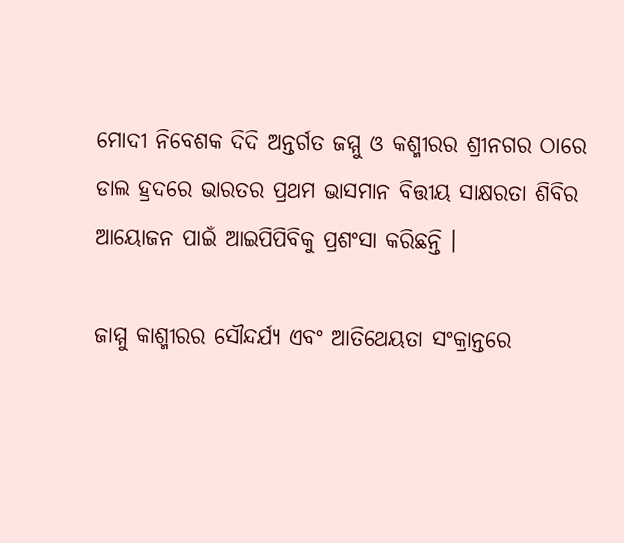ମୋଦୀ ନିବେଶକ ଦିଦି ଅନ୍ତର୍ଗତ ଜମ୍ମୁ ଓ କଶ୍ମୀରର ଶ୍ରୀନଗର ଠାରେ ଡାଲ ହ୍ରଦରେ ଭାରତର ପ୍ରଥମ ଭାସମାନ ବିତ୍ତୀୟ ସାକ୍ଷରତା ଶିବିର ଆୟୋଜନ ପାଇଁ ଆଇପିପିବିକୁ ପ୍ରଶଂସା କରିଛନ୍ତି ।

ଜାମ୍ମୁ କାଶ୍ମୀରର ସୌନ୍ଦର୍ଯ୍ୟ ଏବଂ ଆତିଥେୟତା ସଂକ୍ରାନ୍ତରେ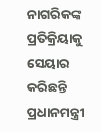ନାଗରିକଙ୍କ ପ୍ରତିକ୍ରିୟାକୁ ସେୟାର କରିଛନ୍ତି ପ୍ରଧାନମନ୍ତ୍ରୀ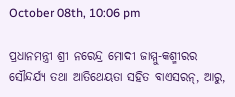October 08th, 10:06 pm

ପ୍ରଧାନମନ୍ତ୍ରୀ ଶ୍ରୀ ନରେନ୍ଦ୍ର ମୋଦୀ ଜାମ୍ମୁ-କଶ୍ମୀରର ସୌନ୍ଦର୍ଯ୍ୟ ତଥା ଆତିଥେୟତା ସହିତ ବାଏସରନ୍‌, ଆରୁ,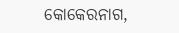କୋକେରନାଗ,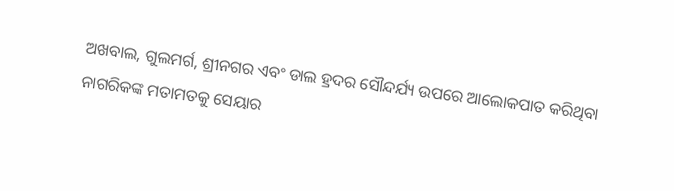ଅଖବାଲ, ଗୁଲମର୍ଗ, ଶ୍ରୀନଗର ଏବଂ ଡାଲ ହ୍ରଦର ସୌନ୍ଦର୍ଯ୍ୟ ଉପରେ ଆଲୋକପାତ କରିଥିବା ନାଗରିକଙ୍କ ମତାମତକୁ ସେୟାର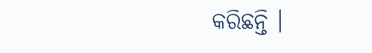କରିଛନ୍ତି ।